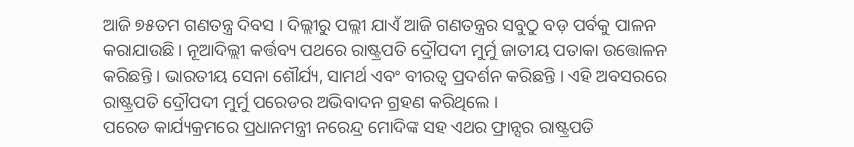ଆଜି ୭୫ତମ ଗଣତନ୍ତ୍ର ଦିବସ । ଦିଲ୍ଲୀରୁ ପଲ୍ଲୀ ଯାଏଁ ଆଜି ଗଣତନ୍ତ୍ରର ସବୁଠୁ ବଡ଼ ପର୍ବକୁ ପାଳନ କରାଯାଉଛି । ନୂଆଦିଲ୍ଲୀ କର୍ତ୍ତବ୍ୟ ପଥରେ ରାଷ୍ଟ୍ରପତି ଦ୍ରୌପଦୀ ମୁର୍ମୁ ଜାତୀୟ ପତାକା ଉତ୍ତୋଳନ କରିଛନ୍ତି । ଭାରତୀୟ ସେନା ଶୌର୍ଯ୍ୟ, ସାମର୍ଥ ଏବଂ ବୀରତ୍ୱ ପ୍ରଦର୍ଶନ କରିଛନ୍ତି । ଏହି ଅବସରରେ ରାଷ୍ଟ୍ରପତି ଦ୍ରୌପଦୀ ମୁର୍ମୁ ପରେଡର ଅଭିବାଦନ ଗ୍ରହଣ କରିଥିଲେ ।
ପରେଡ କାର୍ଯ୍ୟକ୍ରମରେ ପ୍ରଧାନମନ୍ତ୍ରୀ ନରେନ୍ଦ୍ର ମୋଦିଙ୍କ ସହ ଏଥର ଫ୍ରାନ୍ସର ରାଷ୍ଟ୍ରପତି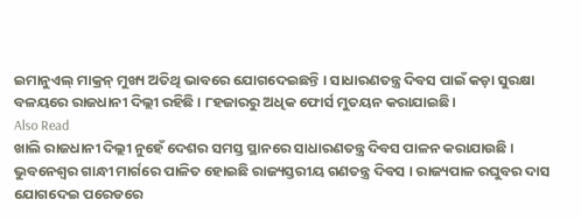ଇମାନୁଏଲ୍ ମାକ୍ରନ୍ ମୁଖ୍ୟ ଅତିଥି ଭାବରେ ଯୋଗଦେଇଛନ୍ତି । ସାଧାରଣତନ୍ତ୍ର ଦିବସ ପାଇଁ କଡ଼ା ସୁରକ୍ଷା ବଳୟରେ ରାଜଧାନୀ ଦିଲ୍ଲୀ ରହିଛି । ୮ହଜାରରୁ ଅଧିକ ଫୋର୍ସ ମୁତୟନ କରାଯାଇଛି ।
Also Read
ଖାଲି ରାଜଧାନୀ ଦିଲ୍ଲୀ ନୁହେଁ ଦେଶର ସମସ୍ତ ସ୍ଥାନରେ ସାଧାରଣତନ୍ତ୍ର ଦିବସ ପାଳନ କରାଯାଉଛି । ଭୁବନେଶ୍ୱର ଗାନ୍ଧୀ ମାର୍ଗରେ ପାଳିତ ହୋଇଛି ରାଜ୍ୟସ୍ତରୀୟ ଗଣତନ୍ତ୍ର ଦିବସ । ରାଜ୍ୟପାଳ ରଘୁବର ଦାସ ଯୋଗଦେଇ ପରେଡରେ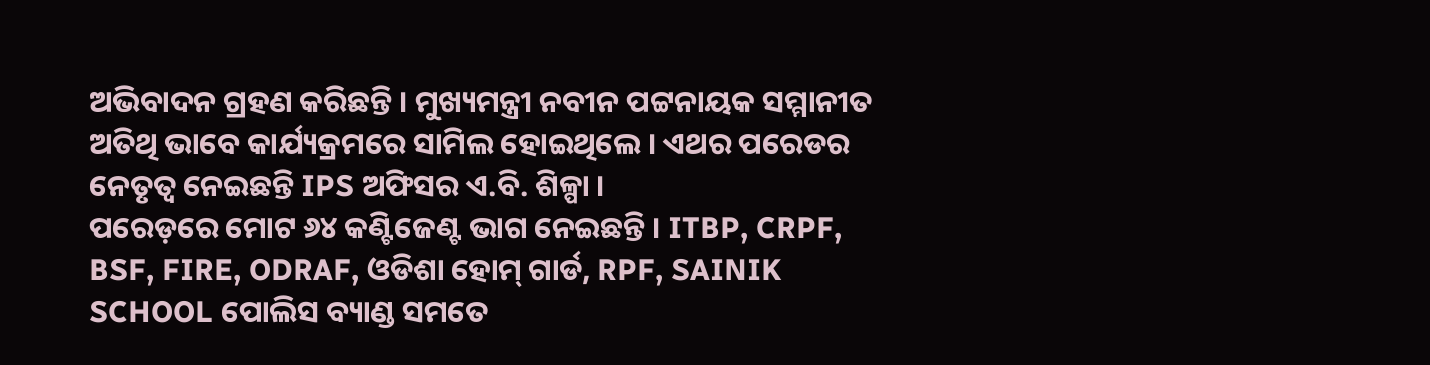ଅଭିବାଦନ ଗ୍ରହଣ କରିଛନ୍ତି । ମୁଖ୍ୟମନ୍ତ୍ରୀ ନବୀନ ପଟ୍ଟନାୟକ ସମ୍ମାନୀତ ଅତିଥି ଭାବେ କାର୍ଯ୍ୟକ୍ରମରେ ସାମିଲ ହୋଇଥିଲେ । ଏଥର ପରେଡର ନେତୃତ୍ୱ ନେଇଛନ୍ତି IPS ଅଫିସର ଏ.ବି. ଶିଳ୍ପା ।
ପରେଡ଼ରେ ମୋଟ ୬୪ କଣ୍ଟିଜେଣ୍ଟ ଭାଗ ନେଇଛନ୍ତି । ITBP, CRPF, BSF, FIRE, ODRAF, ଓଡିଶା ହୋମ୍ ଗାର୍ଡ, RPF, SAINIK SCHOOL ପୋଲିସ ବ୍ୟାଣ୍ଡ ସମତେ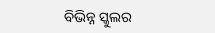ବିଭିନ୍ନ ସ୍କୁଲର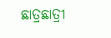ଛାତ୍ରଛାତ୍ରୀ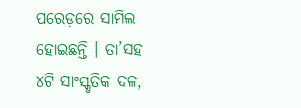ପରେଡ଼ରେ ସାମିଲ ହୋଇଛନ୍ତି । ତା’ସହ ୪ଟି ସାଂସ୍କୃତିକ ଦଳ,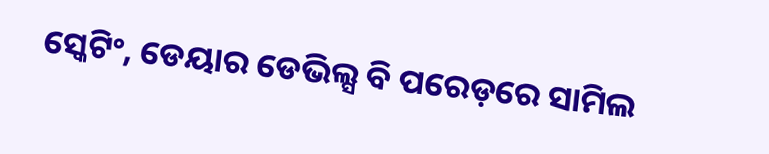ସ୍କେଟିଂ, ଡେୟାର ଡେଭିଲ୍ସ ବି ପରେଡ଼ରେ ସାମିଲ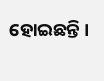ହୋଇଛନ୍ତି ।